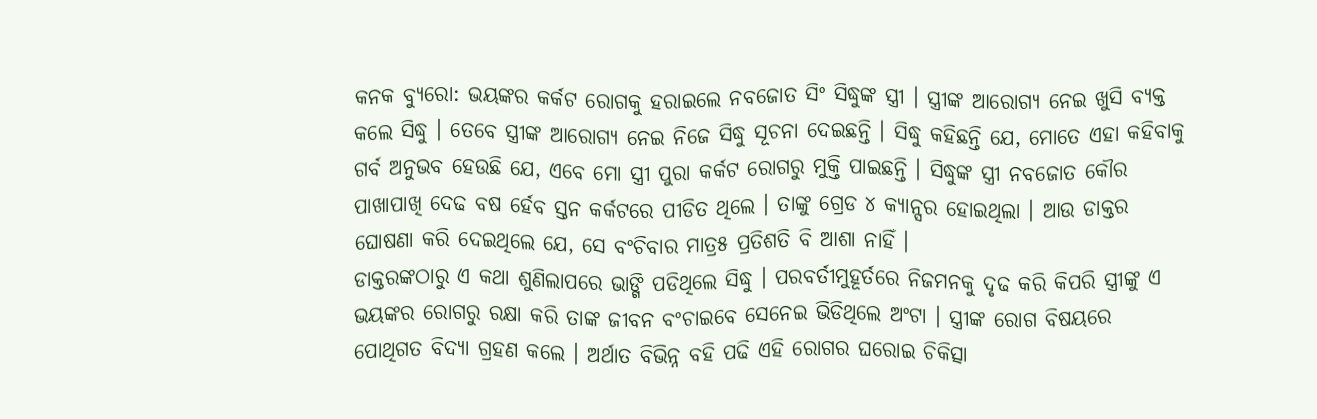କନକ ବ୍ୟୁରୋ: ଭୟଙ୍କର କର୍କଟ ରୋଗକୁ ହରାଇଲେ ନବଜୋତ ସିଂ ସିଦ୍ଧୁଙ୍କ ସ୍ତ୍ରୀ । ସ୍ତ୍ରୀଙ୍କ ଆରୋଗ୍ୟ ନେଇ ଖୁସି ବ୍ୟକ୍ତ କଲେ ସିଦ୍ଧୁ । ତେବେ ସ୍ତ୍ରୀଙ୍କ ଆରୋଗ୍ୟ ନେଇ ନିଜେ ସିଦ୍ଧୁ ସୂଚନା ଦେଇଛନ୍ତି । ସିଦ୍ଧୁ କହିଛନ୍ତି ଯେ, ମୋତେ ଏହା କହିବାକୁ ଗର୍ବ ଅନୁଭବ ହେଉଛି ଯେ, ଏବେ ମୋ ସ୍ତ୍ରୀ ପୁରା କର୍କଟ ରୋଗରୁ ମୁକ୍ତି ପାଇଛନ୍ତି । ସିଦ୍ଧୁଙ୍କ ସ୍ତ୍ରୀ ନବଜୋତ କୌର ପାଖାପାଖି ଦେଢ ବଷ ର୍ହେବ ସ୍ତନ କର୍କଟରେ ପୀଡିତ ଥିଲେ । ତାଙ୍କୁ ଗ୍ରେଡ ୪ କ୍ୟାନ୍ସର ହୋଇଥିଲା । ଆଉ ଡାକ୍ତର ଘୋଷଣା କରି ଦେଇଥିଲେ ଯେ, ସେ ବଂଚିବାର ମାତ୍ର୫ ପ୍ରତିଶତି ବି ଆଶା ନାହିଁ ।
ଡାକ୍ତରଙ୍କଠାରୁ ଏ କଥା ଶୁଣିଲାପରେ ଭାଙ୍ଗି ପଡିଥିଲେ ସିଦ୍ଧୁ । ପରବର୍ତୀମୁହୂର୍ତରେ ନିଜମନକୁ ଦୃଢ କରି କିପରି ସ୍ତ୍ରୀଙ୍କୁ ଏ ଭୟଙ୍କର ରୋଗରୁ ରକ୍ଷା କରି ତାଙ୍କ ଜୀବନ ବଂଚାଇବେ ସେନେଇ ଭିଡିଥିଲେ ଅଂଟା । ସ୍ତ୍ରୀଙ୍କ ରୋଗ ବିଷୟରେ ପୋଥିଗତ ବିଦ୍ୟା ଗ୍ରହଣ କଲେ । ଅର୍ଥାତ ବିଭିନ୍ନ ବହି ପଢି ଏହି ରୋଗର ଘରୋଇ ଚିକିତ୍ସା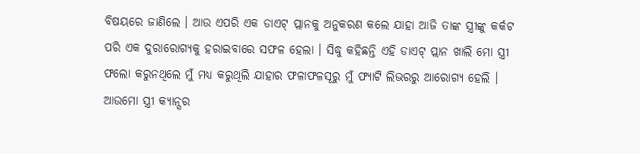ବିଷୟରେ ଜାଣିଲେ । ଆଉ ଏପରି ଏକ ଡାଏଟ୍ ପ୍ଲାନକୁ ଅନୁକରଣ କଲେ ଯାହା ଆଜି ତାଙ୍କ ସ୍ତ୍ରୀଙ୍କୁ କର୍କଟ ପରି ଏକ ଦୁରାରୋଗ୍ୟକୁ ହରାଇବାରେ ସଫଳ ହେଲା । ସିଦ୍ଧୁ କହିଛନ୍ତି ଏହି ଡାଏଟ୍ ପ୍ଲାନ ଖାଲି ମୋ ସ୍ତ୍ରୀ ଫଲୋ କରୁନଥିଲେ ମୁଁ ମଧ୍ୟ କରୁଥିଲି ଯାହାର ଫଳାଫଳସୂରୁ ମୁଁ ଫ୍ୟାଟି ଲିଭରରୁ ଆରୋଗ୍ୟ ହେଲି । ଆଉମୋ ସ୍ତ୍ରୀ କ୍ୟାନ୍ସର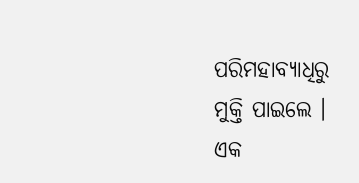ପରିମହାବ୍ୟାଧିରୁ ମୁକ୍ତି ପାଇଲେ ।
ଏକ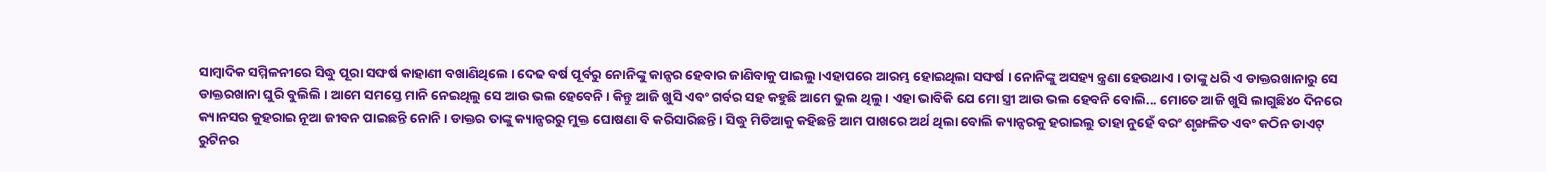ସାମ୍ବାଦିକ ସମ୍ମିଳନୀରେ ସିଦ୍ଧୁ ପୂରା ସଙ୍ଘର୍ଷ କାହାଣୀ ବଖାଣିଥିଲେ । ଦେଢ ବର୍ଷ ପୂର୍ବରୁ ନୋନିଙ୍କୁ କାନ୍ସର ହେବାର ଜାଣିବାକୁ ପାଇଲୁ ।ଏହାପରେ ଆରମ୍ଭ ହୋଇଥିଲା ସଙ୍ଘର୍ଷ । ନୋନିଙ୍କୁ ଅସହ୍ୟ ନ୍ତ୍ରଣା ହେଉଥାଏ । ତାଙ୍କୁ ଧରି ଏ ଡାକ୍ତରଖାନାରୁ ସେ ଡାକ୍ତରଖାନା ଘୁରି ବୁଲିଲି । ଆମେ ସମସ୍ତେ ମାନି ନେଇଥିଲୁ ସେ ଆଉ ଭଲ ହେବେନି । କିନ୍ତୁ ଆଜି ଖୁସି ଏବଂ ଗର୍ବର ସହ କହୁଛି ଆମେ ଭୁଲ ଥିଲୁ । ଏହା ଭାବିକି ଯେ ମୋ ସ୍ତ୍ରୀ ଆଉ ଭଲ ହେବନି ବୋଲି... ମୋତେ ଆଜି ଖୁସି ଲାଗୁଛି୪୦ ଦିନରେ କ୍ୟାନସର କୁହରାଇ ନୂଆ ଜୀବନ ପାଇଛନ୍ତି ନୋନି । ଡାକ୍ତର ତାଙ୍କୁ କ୍ୟାନ୍ସରରୁ ମୁକ୍ତ ଘୋଷଣା ବି କରିସାରିଛନ୍ତି । ସିଦ୍ଧୁ ମିଡିଆକୁ କହିଛନ୍ତି ଆମ ପାଖରେ ଅର୍ଥ ଥିଲା ବୋଲି କ୍ୟାନ୍ସରକୁ ହରାଇଲୁ ତାହା ନୁହେଁ ବରଂ ଶୃଙ୍ଖଳିତ ଏବଂ କଠିନ ଡାଏଟ୍ ରୁଟିନର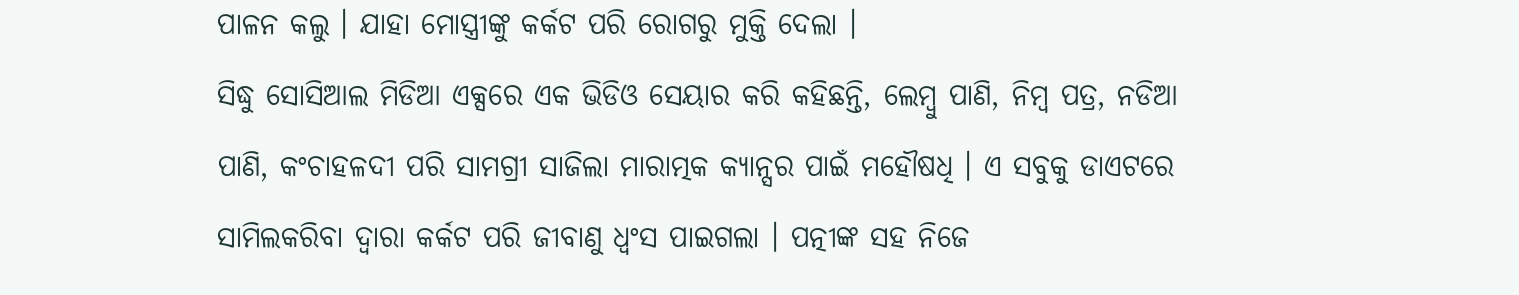ପାଳନ କଲୁ । ଯାହା ମୋସ୍ତ୍ରୀଙ୍କୁ କର୍କଟ ପରି ରୋଗରୁ ମୁକ୍ତି ଦେଲା ।
ସିଦ୍ଧୁ ସୋସିଆଲ ମିଡିଆ ଏକ୍ସରେ ଏକ ଭିଡିଓ ସେୟାର କରି କହିଛନ୍ତି, ଲେମ୍ବୁ ପାଣି, ନିମ୍ବ ପତ୍ର, ନଡିଆ ପାଣି, କଂଚାହଳଦୀ ପରି ସାମଗ୍ରୀ ସାଜିଲା ମାରାତ୍ମକ କ୍ୟାନ୍ସର ପାଇଁ ମହୌଷଧି । ଏ ସବୁକୁ ଡାଏଟରେ ସାମିଲକରିବା ଦ୍ୱାରା କର୍କଟ ପରି ଜୀବାଣୁ ଧ୍ୱଂସ ପାଇଗଲା । ପତ୍ନୀଙ୍କ ସହ ନିଜେ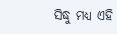ସିଦ୍ଧୁ ମଧ୍ୟ ଏହି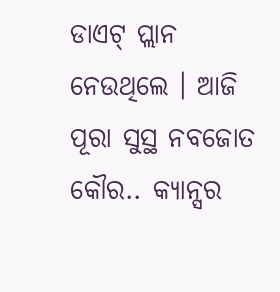ଡାଏଟ୍ ପ୍ଲାନ ନେଉଥିଲେ । ଆଜି ପୂରା ସୁସ୍ଥ ନବଜୋତ କୌର.. କ୍ୟାନ୍ସର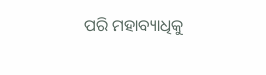ପରି ମହାବ୍ୟାଧିକୁ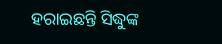ହରାଇଛନ୍ତି ସିଦ୍ଧୁଙ୍କ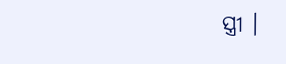ସ୍ତ୍ରୀ ।